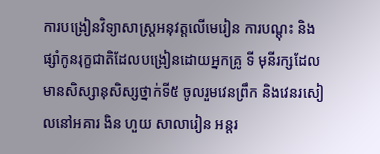ការបង្រៀនវិទ្យាសាស្ត្រអនុវត្តលើមេរៀន ការបណ្តុះ និងផ្សាំកូនរុក្ខជាតិដែលបង្រៀនដោយអ្នកគ្រូ ទី មុនីរក្សដែលមានសិស្សានុសិស្សថ្នាក់ទី៥ ចូលរួមវេនព្រឹក និងវេនរសៀលនៅអគារ ងិន ហួយ សាលារៀន អន្តរ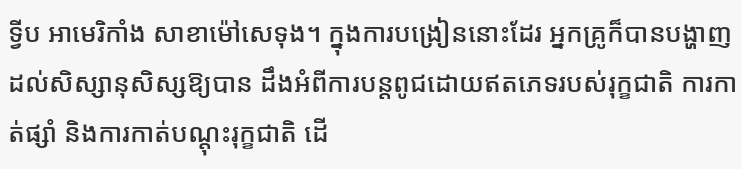ទ្វីប អាមេរិកាំង សាខាម៉ៅសេទុង។ ក្នុងការបង្រៀននោះដែរ អ្នកគ្រូក៏បានបង្ហាញដល់សិស្សានុសិស្សឱ្យបាន ដឹងអំពីការបន្តពូជដោយឥតភេទរបស់រុក្ខជាតិ ការកាត់ផ្សាំ និងការកាត់បណ្ដុះរុក្ខជាតិ ដើ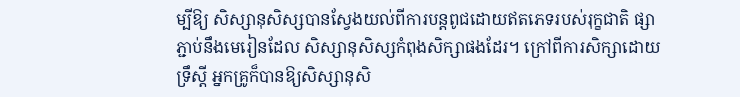ម្បីឱ្យ សិស្សានុសិស្សបានស្វែងយល់ពីការបន្តពូជដោយឥតភេទរបស់រុក្ខជាតិ ផ្សាភ្ជាប់នឹងមេរៀនដែល សិស្សានុសិស្សកំពុងសិក្សាផងដែរ។ ក្រៅពីការសិក្សាដោយទ្រឹស្ដី អ្នកគ្រូក៏បានឱ្យសិស្សានុសិ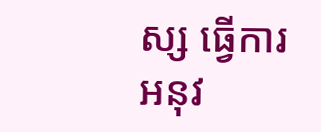ស្ស ធ្វើការអនុវ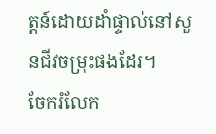ត្តន៍ដោយដាំផ្ទាល់នៅសួនជីវចម្រុះផងដែរ។
ចែករំលែក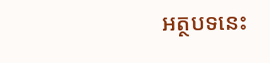អត្ថបទនេះ